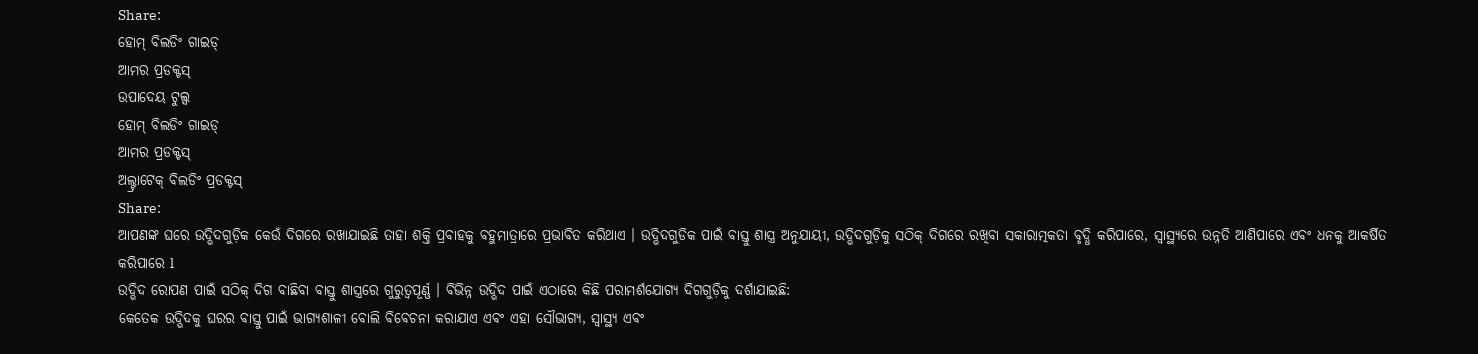Share:
ହୋମ୍ ବିଲଡିଂ ଗାଇଡ୍
ଆମର ପ୍ରଡକ୍ଟସ୍
ଉପାଦେୟ ଟୁଲ୍ସ
ହୋମ୍ ବିଲଡିଂ ଗାଇଡ୍
ଆମର ପ୍ରଡକ୍ଟସ୍
ଅଲ୍ଟ୍ରାଟେକ୍ ବିଲଡିଂ ପ୍ରଡକ୍ଟସ୍
Share:
ଆପଣଙ୍କ ଘରେ ଉଦ୍ଭିଦଗୁଡ଼ିକ କେଉଁ ଦିଗରେ ରଖାଯାଇଛି ତାହା ଶକ୍ତି ପ୍ରବାହକୁ ବହୁମାତ୍ରାରେ ପ୍ରଭାବିତ କରିଥାଏ । ଉଦ୍ଭିଦଗୁଡିକ ପାଇଁ ବାସ୍ତୁ ଶାସ୍ତ୍ର ଅନୁଯାୟୀ, ଉଦ୍ଭିଦଗୁଡ଼ିକୁ ସଠିକ୍ ଦିଗରେ ରଖିବା ସକାରାତ୍ମକତା ବୃଦ୍ଧି କରିପାରେ, ସ୍ୱାସ୍ଥ୍ୟରେ ଉନ୍ନତି ଆଣିପାରେ ଏବଂ ଧନକୁ ଆକର୍ଷିତ କରିପାରେ l
ଉଦ୍ଭିଦ ରୋପଣ ପାଇଁ ସଠିକ୍ ଦିଗ ବାଛିବା ବାସ୍ତୁ ଶାସ୍ତ୍ରରେ ଗୁରୁତ୍ୱପୂର୍ଣ୍ଣ । ବିଭିନ୍ନ ଉଦ୍ଭିଦ ପାଇଁ ଏଠାରେ କିଛି ପରାମର୍ଶଯୋଗ୍ୟ ଦିଗଗୁଡ଼ିକୁ ଦର୍ଶାଯାଇଛି:
କେତେକ ଉଦ୍ଭିଦକୁ ଘରର ବାସ୍ତୁ ପାଇଁ ଭାଗ୍ୟଶାଳୀ ବୋଲି ବିବେଚନା କରାଯାଏ ଏବଂ ଏହା ସୌଭାଗ୍ୟ, ସ୍ୱାସ୍ଥ୍ୟ ଏବଂ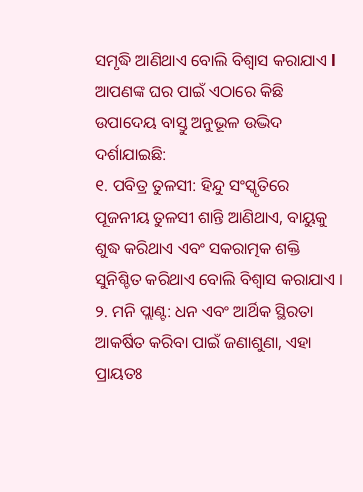ସମୃଦ୍ଧି ଆଣିଥାଏ ବୋଲି ବିଶ୍ୱାସ କରାଯାଏ l ଆପଣଙ୍କ ଘର ପାଇଁ ଏଠାରେ କିଛି ଉପାଦେୟ ବାସ୍ତୁ ଅନୁଭୂଳ ଉଦ୍ଭିଦ ଦର୍ଶାଯାଇଛି:
୧. ପବିତ୍ର ତୁଳସୀ: ହିନ୍ଦୁ ସଂସ୍କୃତିରେ ପୂଜନୀୟ ତୁଳସୀ ଶାନ୍ତି ଆଣିଥାଏ, ବାୟୁକୁ ଶୁଦ୍ଧ କରିଥାଏ ଏବଂ ସକରାତ୍ମକ ଶକ୍ତି ସୁନିଶ୍ଚିତ କରିଥାଏ ବୋଲି ବିଶ୍ୱାସ କରାଯାଏ ।
୨. ମନି ପ୍ଲାଣ୍ଟ: ଧନ ଏବଂ ଆର୍ଥିକ ସ୍ଥିରତା ଆକର୍ଷିତ କରିବା ପାଇଁ ଜଣାଶୁଣା, ଏହା ପ୍ରାୟତଃ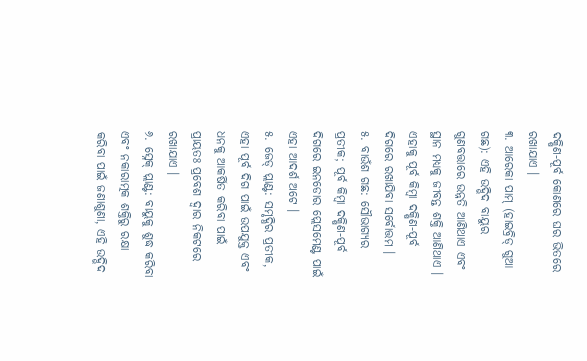ଦକ୍ଷିଣ-ପୂର୍ବ କୋଣରେ ଘର ଭିତରେ ରଖାଯାଏ ।
୩. ଆରେକା ପାମ୍ (ହାଇବ୍ରିଡ୍ ଗୁଆ ଗଛ): ଏହି ଉଦ୍ଭିଦ ବାୟୁର ଗୁଣବତ୍ତାରେ ଉନ୍ନତି ଆଣିଥାଏ ଏବଂ ସ୍ଥାନ ମଧ୍ୟକୁ ଜୀବନ୍ତ ଶକ୍ତି ଆଣିଥାଏ । ଏହାକୁ ପୂର୍ବ କିମ୍ବା ଦକ୍ଷିଣ-ପୂର୍ବ ଦିଗରେ ରଖାଯିବା ସର୍ବୋତ୍ତମ ।
୫. ବାଉଁଶ ଗଛ: ସୌଭାଗ୍ୟର ପ୍ରତୀକ; ପୂର୍ବ କିମ୍ବା ଦକ୍ଷିଣ-ପୂର୍ବ ଦିଗରେ ଇନଡୋର ପ୍ଲେସମେଣ୍ଟ ପାଇଁ ଏହା ଆଦର୍ଶ ଅଟେ ।
୫. ଜେଡ୍ ପ୍ଲାଣ୍ଟ: ସମୃଦ୍ଧିର ପ୍ରତୀକ, ଏହା ପୂର୍ବ ଦିଗ ପାଇଁ ଉପଯୁକ୍ତ ଏବଂ ଧନକୁ ଆକର୍ଷିତ କରିବା ପାଇଁ ପ୍ରାୟତଃ ପ୍ରବେଶ ଦ୍ୱାର ନିକଟରେ ରଖାଯାଏ ।
୬. ସ୍ନେକ୍ ପ୍ଲାଣ୍ଟ: ବାୟୁକୁ ଶୁଦ୍ଧ କରିବା ଏବଂ ନକାରାତ୍ମକ ଶକ୍ତିରୁ ରକ୍ଷା କରିବା ପାଇଁ ଜଣାଶୁଣା, ଏହି ଉଦ୍ଭିଦ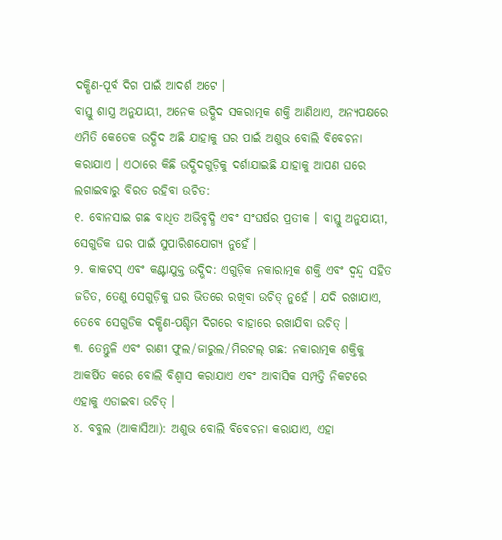ଦକ୍ଷିଣ-ପୂର୍ବ ଦିଗ ପାଇଁ ଆଦର୍ଶ ଅଟେ ।
ବାସ୍ତୁ ଶାସ୍ତ୍ର ଅନୁଯାୟୀ, ଅନେକ ଉଦ୍ଭିଦ ସକରାତ୍ମକ ଶକ୍ତି ଆଣିଥାଏ, ଅନ୍ୟପକ୍ଷରେ ଏମିତି କେତେକ ଉଦ୍ଭିଦ ଅଛି ଯାହାକୁ ଘର ପାଇଁ ଅଶୁଭ ବୋଲି ବିବେଚନା କରାଯାଏ । ଏଠାରେ କିଛି ଉଦ୍ଭିଦଗୁଡ଼ିକୁ ଦର୍ଶାଯାଇଛି ଯାହାକୁ ଆପଣ ଘରେ ଲଗାଇବାରୁ ବିରତ ରହିବା ଉଚିତ:
୧. ବୋନସାଇ ଗଛ ବାଧିତ ଅଭିବୃଦ୍ଧି ଏବଂ ସଂଘର୍ଷର ପ୍ରତୀକ । ବାସ୍ତୁ ଅନୁଯାୟୀ, ସେଗୁଡିକ ଘର ପାଇଁ ସୁପାରିଶଯୋଗ୍ୟ ନୁହେଁ ।
୨. କାକଟସ୍ ଏବଂ କଣ୍ଟାଯୁକ୍ତ ଉଦ୍ଭିଦ: ଏଗୁଡ଼ିକ ନକାରାତ୍ମକ ଶକ୍ତି ଏବଂ ଦ୍ୱନ୍ଦ୍ୱ ସହିତ ଜଡିତ, ତେଣୁ ସେଗୁଡ଼ିକୁ ଘର ଭିତରେ ରଖିବା ଉଚିତ୍ ନୁହେଁ । ଯଦି ରଖାଯାଏ, ତେବେ ସେଗୁଡିକ ଦକ୍ଷିଣ-ପଶ୍ଚିମ ଦିଗରେ ବାହାରେ ରଖାଯିବା ଉଚିତ୍ ।
୩. ତେନ୍ତୁଳି ଏବଂ ରାଣୀ ଫୁଲ/ଜାରୁଲ/ମିରଟଲ୍ ଗଛ: ନକାରାତ୍ମକ ଶକ୍ତିକୁ ଆକର୍ଷିତ କରେ ବୋଲି ବିଶ୍ୱାସ କରାଯାଏ ଏବଂ ଆବାସିକ ସମ୍ପତ୍ତି ନିକଟରେ ଏହାକୁ ଏଡାଇବା ଉଚିତ୍ ।
୪. ବବୁଲ (ଆକାସିଆ): ଅଶୁଭ ବୋଲି ବିବେଚନା କରାଯାଏ, ଏହା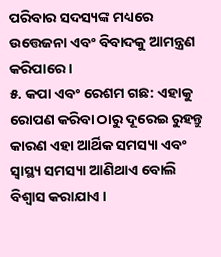ପରିବାର ସଦସ୍ୟଙ୍କ ମଧ୍ୟରେ ଉତ୍ତେଜନା ଏବଂ ବିବାଦକୁ ଆମନ୍ତ୍ରଣ କରିପାରେ ।
୫. କପା ଏବଂ ରେଶମ ଗଛ: ଏହାକୁ ରୋପଣ କରିବା ଠାରୁ ଦୂରେଇ ରୁହନ୍ତୁ କାରଣ ଏହା ଆର୍ଥିକ ସମସ୍ୟା ଏବଂ ସ୍ୱାସ୍ଥ୍ୟ ସମସ୍ୟା ଆଣିଥାଏ ବୋଲି ବିଶ୍ୱାସ କରାଯାଏ ।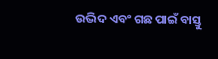ଉଦ୍ଭିଦ ଏବଂ ଗଛ ପାଇଁ ବାସ୍ତୁ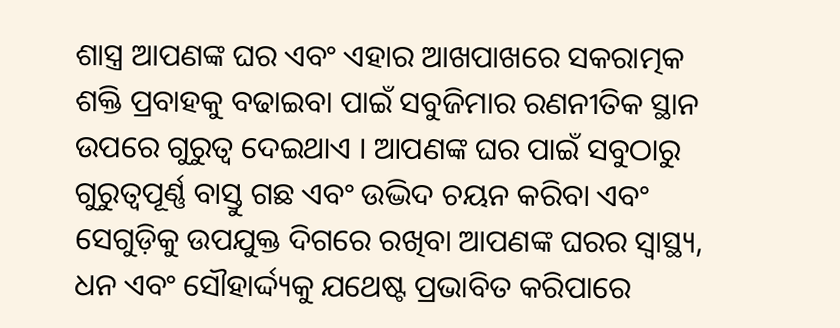ଶାସ୍ତ୍ର ଆପଣଙ୍କ ଘର ଏବଂ ଏହାର ଆଖପାଖରେ ସକରାତ୍ମକ ଶକ୍ତି ପ୍ରବାହକୁ ବଢାଇବା ପାଇଁ ସବୁଜିମାର ରଣନୀତିକ ସ୍ଥାନ ଉପରେ ଗୁରୁତ୍ୱ ଦେଇଥାଏ । ଆପଣଙ୍କ ଘର ପାଇଁ ସବୁଠାରୁ ଗୁରୁତ୍ୱପୂର୍ଣ୍ଣ ବାସ୍ତୁ ଗଛ ଏବଂ ଉଦ୍ଭିଦ ଚୟନ କରିବା ଏବଂ ସେଗୁଡ଼ିକୁ ଉପଯୁକ୍ତ ଦିଗରେ ରଖିବା ଆପଣଙ୍କ ଘରର ସ୍ୱାସ୍ଥ୍ୟ, ଧନ ଏବଂ ସୌହାର୍ଦ୍ଦ୍ୟକୁ ଯଥେଷ୍ଟ ପ୍ରଭାବିତ କରିପାରେ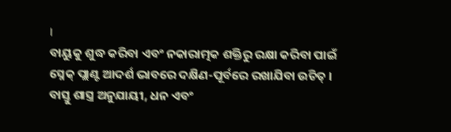।
ବାୟୁକୁ ଶୁଦ୍ଧ କରିବା ଏବଂ ନକାରାତ୍ମକ ଶକ୍ତିରୁ ରକ୍ଷା କରିବା ପାଇଁ ସ୍ନେକ୍ ପ୍ଲାଣ୍ଟ ଆଦର୍ଶ ଭାବରେ ଦକ୍ଷିଣ-ପୂର୍ବରେ ରଖାଯିବା ଉଚିତ୍ ।
ବାସ୍ତୁ ଶାସ୍ତ୍ର ଅନୁଯାୟୀ, ଧନ ଏବଂ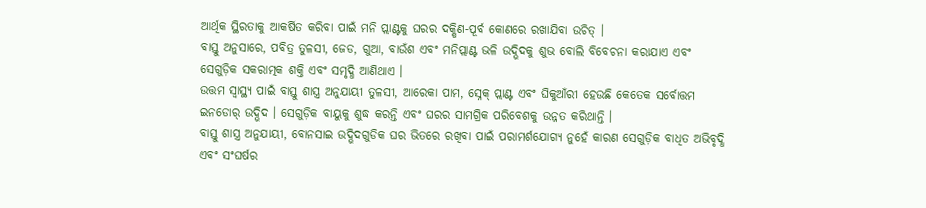ଆର୍ଥିକ ସ୍ଥିରତାକୁ ଆକର୍ଷିତ କରିବା ପାଇଁ ମନି ପ୍ଲାଣ୍ଟକୁ ଘରର ଦକ୍ଷିଣ-ପୂର୍ବ କୋଣରେ ରଖାଯିବା ଉଚିତ୍ ।
ବାସ୍ତୁ ଅନୁସାରେ, ପବିତ୍ର ତୁଳସୀ, ଜେଡ, ଗୁଆ, ବାଉଁଶ ଏବଂ ମନିପ୍ଲାଣ୍ଟ ଭଳି ଉଦ୍ଭିଦକୁ ଶୁଭ ବୋଲି ବିବେଚନା କରାଯାଏ ଏବଂ ସେଗୁଡ଼ିକ ସକରାତ୍ମକ ଶକ୍ତି ଏବଂ ସମୃଦ୍ଧି ଆଣିଥାଏ ।
ଉତ୍ତମ ସ୍ୱାସ୍ଥ୍ୟ ପାଇଁ ବାସ୍ତୁ ଶାସ୍ତ୍ର ଅନୁଯାୟୀ ତୁଳସୀ, ଆରେକା ପାମ, ସ୍ନେକ୍ ପ୍ଲାଣ୍ଟ ଏବଂ ଘିକୁଆଁରୀ ହେଉଛି କେତେକ ସର୍ବୋତ୍ତମ ଇନଡୋର୍ ଉଦ୍ଭିଦ । ସେଗୁଡ଼ିକ ବାୟୁକୁ ଶୁଦ୍ଧ କରନ୍ତି ଏବଂ ଘରର ସାମଗ୍ରିକ ପରିବେଶକୁ ଉନ୍ନତ କରିଥାନ୍ତି ।
ବାସ୍ତୁ ଶାସ୍ତ୍ର ଅନୁଯାୟୀ, ବୋନସାଇ ଉଦ୍ଭିଦଗୁଡିକ ଘର ଭିତରେ ରଖିବା ପାଇଁ ପରାମର୍ଶଯୋଗ୍ୟ ନୁହେଁ କାରଣ ସେଗୁଡ଼ିକ ବାଧିତ ଅଭିବୃଦ୍ଧି ଏବଂ ସଂଘର୍ଷର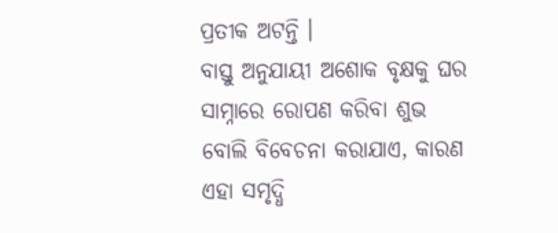ପ୍ରତୀକ ଅଟନ୍ତି ।
ବାସ୍ତୁ ଅନୁଯାୟୀ ଅଶୋକ ବୃକ୍ଷକୁ ଘର ସାମ୍ନାରେ ରୋପଣ କରିବା ଶୁଭ ବୋଲି ବିବେଚନା କରାଯାଏ, କାରଣ ଏହା ସମୃଦ୍ଧି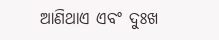ଆଣିଥାଏ ଏବଂ ଦୁଃଖ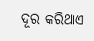ଦୂର କରିଥାଏ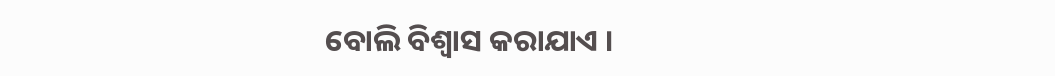ବୋଲି ବିଶ୍ୱାସ କରାଯାଏ ।